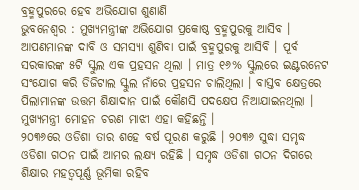ବ୍ରହ୍ମପୁରରେ ହେବ ଅଭିଯୋଗ ଶୁଣାଣି
ଭୁବନେଶ୍ୱର : ମୁଖ୍ୟମନ୍ତ୍ରୀଙ୍କ ଅଭିଯୋଗ ପ୍ରକୋଷ୍ଠ ବ୍ରହ୍ମପୁରକୁ ଆସିବ । ଆପଣମାନଙ୍କ ଦାବି ଓ ସମସ୍ୟା ଶୁଣିବା ପାଇଁ ବ୍ରହ୍ମପୁରକୁ ଆସିବି । ପୂର୍ବ ସରକାରଙ୍କ ୫ଟି ସ୍କୁଲ ଏକ ପ୍ରହସନ ଥିଲା । ମାତ୍ର ୧୬% ସ୍କୁଲରେ ଇଣ୍ଟରନେଟ ସଂଯୋଗ କରି ଡିଜିଟାଲ ସ୍କୁଲ ନାଁରେ ପ୍ରହସନ ଚାଲିଥିଲା । ବାସ୍ତବ କ୍ଷେତ୍ରରେ ପିଲାମାନଙ୍କ ଉତ୍ତମ ଶିକ୍ଷାଦାନ ପାଇଁ କୌଣସି ପଦକ୍ଷେପ ନିଆଯାଇନଥିଲା । ମୁଖ୍ୟମନ୍ତ୍ରୀ ମୋହନ ଚରଣ ମାଝୀ ଏହା କହିଛନ୍ତି ।
୨୦୩୬ରେ ଓଡିଶା ତାର ଶହେ ବର୍ଷ ପୂରଣ କରୁଛି । ୨୦୩୬ ସୁଦ୍ଧା ସମୃଦ୍ଧ ଓଡିଶା ଗଠନ ପାଇଁ ଆମର ଲକ୍ଷ୍ୟ ରହିଛି । ସମୃଦ୍ଧ ଓଡିଶା ଗଠନ ଦିଗରେ ଶିକ୍ଷାର ମହତ୍ୱପୂର୍ଣ୍ଣ ଭୂମିକା ରହିବ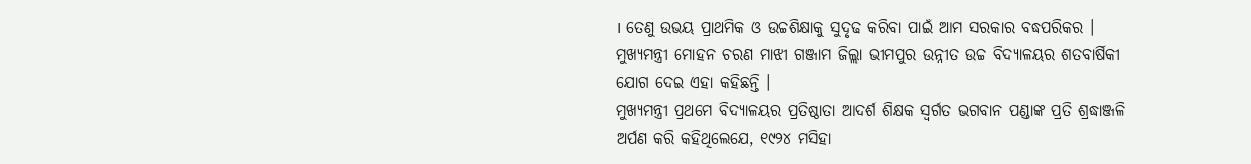। ତେଣୁ ଉଭୟ ପ୍ରାଥମିକ ଓ ଉଚ୍ଚଶିକ୍ଷାକୁ ସୁଦୃଢ କରିବା ପାଇଁ ଆମ ସରକାର ବଦ୍ଧପରିକର । ମୁଖ୍ୟମନ୍ତ୍ରୀ ମୋହନ ଚରଣ ମାଝୀ ଗଞ୍ଜାମ ଜିଲ୍ଲା ଭୀମପୁର ଉନ୍ନୀତ ଉଚ୍ଚ ବିଦ୍ୟାଳୟର ଶତବାର୍ଷିକୀ ଯୋଗ ଦେଇ ଏହା କହିଛନ୍ତି ।
ମୁଖ୍ୟମନ୍ତ୍ରୀ ପ୍ରଥମେ ବିଦ୍ୟାଳୟର ପ୍ରତିଷ୍ଠାତା ଆଦର୍ଶ ଶିକ୍ଷକ ସ୍ୱର୍ଗତ ଭଗବାନ ପଣ୍ଡାଙ୍କ ପ୍ରତି ଶ୍ରଦ୍ଧାଞ୍ଜଳି ଅର୍ପଣ କରି କହିଥିଲେଯେ, ୧୯୨୪ ମସିହା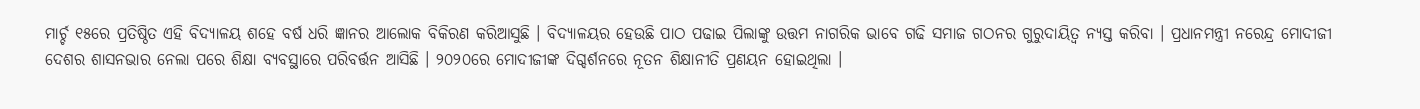ମାର୍ଚ୍ଚ ୧୫ରେ ପ୍ରତିଷ୍ଠିତ ଏହି ବିଦ୍ୟାଳୟ ଶହେ ବର୍ଷ ଧରି ଜ୍ଞାନର ଆଲୋକ ବିକିରଣ କରିଆସୁଛି । ବିଦ୍ୟାଳୟର ହେଉଛି ପାଠ ପଢାଇ ପିଲାଙ୍କୁ ଉତ୍ତମ ନାଗରିକ ଭାବେ ଗଢି ସମାଜ ଗଠନର ଗୁରୁଦାୟିତ୍ୱ ନ୍ୟସ୍ତ କରିବା । ପ୍ରଧାନମନ୍ତ୍ରୀ ନରେନ୍ଦ୍ର ମୋଦୀଜୀ ଦେଶର ଶାସନଭାର ନେଲା ପରେ ଶିକ୍ଷା ବ୍ୟବସ୍ଥାରେ ପରିବର୍ତ୍ତନ ଆସିଛି । ୨୦୨୦ରେ ମୋଦୀଜୀଙ୍କ ଦିଗ୍ଦର୍ଶନରେ ନୂତନ ଶିକ୍ଷାନୀତି ପ୍ରଣୟନ ହୋଇଥିଲା ।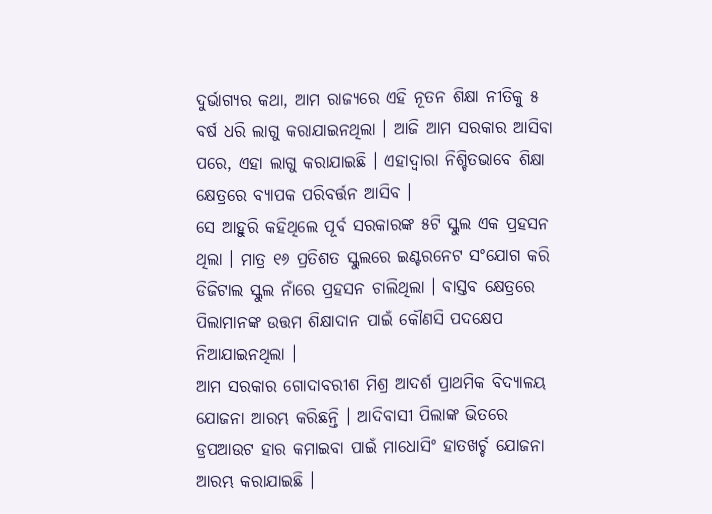ଦୁର୍ଭାଗ୍ୟର କଥା, ଆମ ରାଜ୍ୟରେ ଏହି ନୂତନ ଶିକ୍ଷା ନୀତିକୁ ୫ ବର୍ଷ ଧରି ଲାଗୁ କରାଯାଇନଥିଲା । ଆଜି ଆମ ସରକାର ଆସିବା ପରେ, ଏହା ଲାଗୁ କରାଯାଇଛି । ଏହାଦ୍ୱାରା ନିଶ୍ଚିତଭାବେ ଶିକ୍ଷା କ୍ଷେତ୍ରରେ ବ୍ୟାପକ ପରିବର୍ତ୍ତନ ଆସିବ ।
ସେ ଆହୁରି କହିଥିଲେ ପୂର୍ବ ସରକାରଙ୍କ ୫ଟି ସ୍କୁଲ ଏକ ପ୍ରହସନ ଥିଲା । ମାତ୍ର ୧୬ ପ୍ରତିଶତ ସ୍କୁଲରେ ଇଣ୍ଟରନେଟ ସଂଯୋଗ କରି ଡିଜିଟାଲ ସ୍କୁଲ ନାଁରେ ପ୍ରହସନ ଚାଲିଥିଲା । ବାସ୍ତବ କ୍ଷେତ୍ରରେ ପିଲାମାନଙ୍କ ଉତ୍ତମ ଶିକ୍ଷାଦାନ ପାଇଁ କୌଣସି ପଦକ୍ଷେପ ନିଆଯାଇନଥିଲା ।
ଆମ ସରକାର ଗୋଦାବରୀଶ ମିଶ୍ର ଆଦର୍ଶ ପ୍ରାଥମିକ ବିଦ୍ୟାଳୟ ଯୋଜନା ଆରମ୍ଭ କରିଛନ୍ତି । ଆଦିବାସୀ ପିଲାଙ୍କ ଭିତରେ ଡ୍ରପଆଉଟ ହାର କମାଇବା ପାଇଁ ମାଧୋସିଂ ହାତଖର୍ଚ୍ଚ ଯୋଜନା ଆରମ୍ଭ କରାଯାଇଛି ।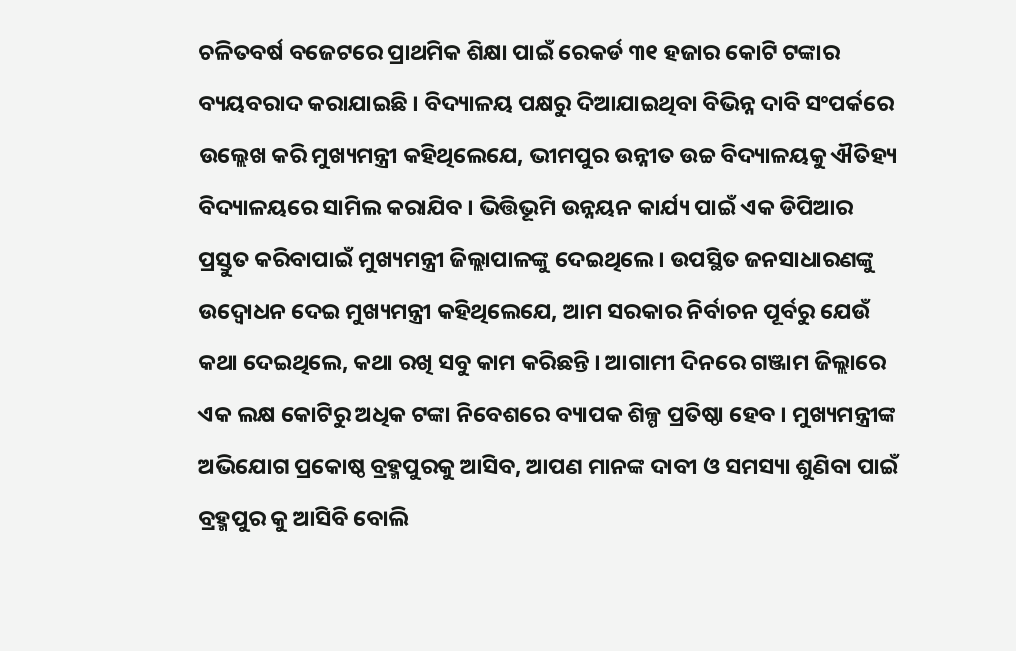ଚଳିତବର୍ଷ ବଜେଟରେ ପ୍ରାଥମିକ ଶିକ୍ଷା ପାଇଁ ରେକର୍ଡ ୩୧ ହଜାର କୋଟି ଟଙ୍କାର ବ୍ୟୟବରାଦ କରାଯାଇଛି । ବିଦ୍ୟାଳୟ ପକ୍ଷରୁ ଦିଆଯାଇଥିବା ବିଭିନ୍ନ ଦାବି ସଂପର୍କରେ ଉଲ୍ଲେଖ କରି ମୁଖ୍ୟମନ୍ତ୍ରୀ କହିଥିଲେଯେ, ଭୀମପୁର ଉନ୍ନୀତ ଉଚ୍ଚ ବିଦ୍ୟାଳୟକୁ ଐତିହ୍ୟ ବିଦ୍ୟାଳୟରେ ସାମିଲ କରାଯିବ । ଭିତ୍ତିଭୂମି ଉନ୍ନୟନ କାର୍ଯ୍ୟ ପାଇଁ ଏକ ଡିପିଆର ପ୍ରସ୍ତୁତ କରିବାପାଇଁ ମୁଖ୍ୟମନ୍ତ୍ରୀ ଜିଲ୍ଲାପାଳଙ୍କୁ ଦେଇଥିଲେ । ଉପସ୍ଥିତ ଜନସାଧାରଣଙ୍କୁ ଉଦ୍ବୋଧନ ଦେଇ ମୁଖ୍ୟମନ୍ତ୍ରୀ କହିଥିଲେଯେ, ଆମ ସରକାର ନିର୍ବାଚନ ପୂର୍ବରୁ ଯେଉଁ କଥା ଦେଇଥିଲେ, କଥା ରଖି ସବୁ କାମ କରିଛନ୍ତି । ଆଗାମୀ ଦିନରେ ଗଞ୍ଜାମ ଜିଲ୍ଲାରେ ଏକ ଲକ୍ଷ କୋଟିରୁ ଅଧିକ ଟଙ୍କା ନିବେଶରେ ବ୍ୟାପକ ଶିଳ୍ପ ପ୍ରତିଷ୍ଠା ହେବ । ମୁଖ୍ୟମନ୍ତ୍ରୀଙ୍କ ଅଭିଯୋଗ ପ୍ରକୋଷ୍ଠ ବ୍ରହ୍ମପୁରକୁ ଆସିବ, ଆପଣ ମାନଙ୍କ ଦାବୀ ଓ ସମସ୍ୟା ଶୁଣିବା ପାଇଁ ବ୍ରହ୍ମପୁର କୁ ଆସିବି ବୋଲି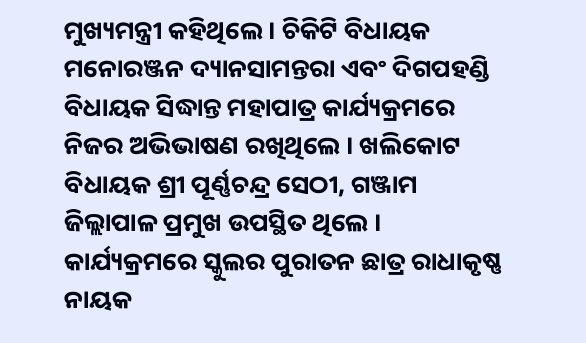ମୁଖ୍ୟମନ୍ତ୍ରୀ କହିଥିଲେ । ଚିକିଟି ବିଧାୟକ ମନୋରଞ୍ଜନ ଦ୍ୟାନସାମନ୍ତରା ଏବଂ ଦିଗପହଣ୍ଡି ବିଧାୟକ ସିଦ୍ଧାନ୍ତ ମହାପାତ୍ର କାର୍ଯ୍ୟକ୍ରମରେ ନିଜର ଅଭିଭାଷଣ ରଖିଥିଲେ । ଖଲିକୋଟ ବିଧାୟକ ଶ୍ରୀ ପୂର୍ଣ୍ଣଚନ୍ଦ୍ର ସେଠୀ, ଗଞ୍ଜାମ ଜିଲ୍ଲାପାଳ ପ୍ରମୁଖ ଉପସ୍ଥିତ ଥିଲେ । କାର୍ଯ୍ୟକ୍ରମରେ ସ୍କୁଲର ପୁରାତନ ଛାତ୍ର ରାଧାକୃଷ୍ଣ ନାୟକ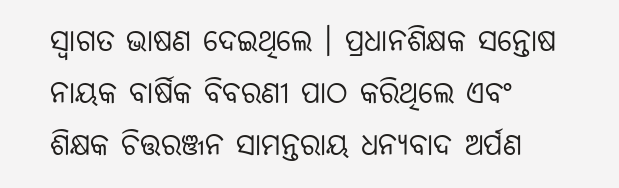ସ୍ୱାଗତ ଭାଷଣ ଦେଇଥିଲେ । ପ୍ରଧାନଶିକ୍ଷକ ସନ୍ତୋଷ ନାୟକ ବାର୍ଷିକ ବିବରଣୀ ପାଠ କରିଥିଲେ ଏବଂ ଶିକ୍ଷକ ଚିତ୍ତରଞ୍ଜନ ସାମନ୍ତରାୟ ଧନ୍ୟବାଦ ଅର୍ପଣ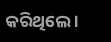କରିଥିଲେ ।